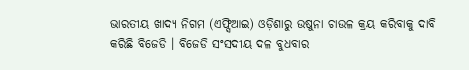ଭାରତୀୟ ଖାଦ୍ୟ ନିଗମ (ଏଫ୍ସିଆଇ) ଓଡ଼ିଶାରୁ ଉଷୁନା ଚାଉଳ କ୍ରୟ କରିବାକୁ ଦାବି କରିଛି ବିଜେଡି । ବିଜେଡି ସଂସଦୀୟ ଦଳ ବୁଧବାର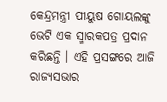କେନ୍ଦ୍ରମନ୍ତ୍ରୀ ପୀୟୁଷ ଗୋୟଲଙ୍କୁ ଭେଟି ଏକ ସ୍ମାରକପତ୍ର ପ୍ରଦାନ କରିଛନ୍ତି । ଏହି ପ୍ରସଙ୍ଗରେ ଆଜି ରାଜ୍ୟସଭାର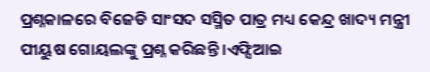ପ୍ରଶ୍ନକାଳରେ ବିଜେଡି ସାଂସଦ ସସ୍ମିତ ପାତ୍ର ମଧ୍ୟ କେନ୍ଦ୍ର ଖାଦ୍ୟ ମନ୍ତ୍ରୀ ପୀୟୁଷ ଗୋୟଲଙ୍କୁ ପ୍ରଶ୍ନ କରିଛନ୍ତି ।ଏଫ୍ସିଆଇ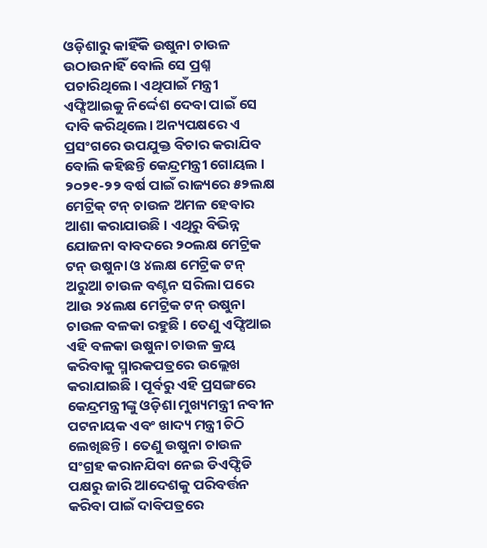ଓଡ଼ିଶାରୁ କାହିଁକି ଉଷୁନା ଚାଉଳ ଉଠାଉନାହିଁ ବୋଲି ସେ ପ୍ରଶ୍ନ ପଚାରିଥିଲେ। ଏଥିପାଇଁ ମନ୍ତ୍ରୀ ଏଫ୍ସିଆଇକୁ ନିର୍ଦ୍ଦେଶ ଦେବା ପାଇଁ ସେ ଦାବି କରିଥିଲେ। ଅନ୍ୟପକ୍ଷରେ ଏ ପ୍ରସଂଗରେ ଉପଯୁକ୍ତ ବିଚାର କରାଯିବ ବୋଲି କହିଛନ୍ତି କେନ୍ଦ୍ରମନ୍ତ୍ରୀ ଗୋୟଲ ।
୨୦୨୧-୨୨ ବର୍ଷ ପାଇଁ ରାଜ୍ୟରେ ୫୨ଲକ୍ଷ ମେଟ୍ରିକ୍ ଟନ୍ ଚାଉଳ ଅମଳ ହେବାର ଆଶା କରାଯାଉଛି । ଏଥିରୁ ବିଭିନ୍ନ ଯୋଜନା ବାବଦରେ ୨୦ଲକ୍ଷ ମେଟ୍ରିକ ଟନ୍ ଉଷୁନା ଓ ୪ଲକ୍ଷ ମେଟ୍ରିକ ଟନ୍ ଅରୁଆ ଚାଉଳ ବଣ୍ଟନ ସରିଲା ପରେ ଆଉ ୨୪ଲକ୍ଷ ମେଟ୍ରିକ ଟନ୍ ଉଷୁନା ଚାଉଳ ବଳକା ରହୁଛି । ତେଣୁ ଏଫ୍ସିଆଇ ଏହି ବଳକା ଉଷୁନା ଚାଉଳ କ୍ରୟ କରିବାକୁ ସ୍ମାରକପତ୍ରରେ ଉଲ୍ଲେଖ କରାଯାଇଛି । ପୂର୍ବରୁ ଏହି ପ୍ରସଙ୍ଗରେ କେନ୍ଦ୍ରମନ୍ତ୍ରୀଙ୍କୁ ଓଡ଼ିଶା ମୁଖ୍ୟମନ୍ତ୍ରୀ ନବୀନ ପଟନାୟକ ଏବଂ ଖାଦ୍ୟ ମନ୍ତ୍ରୀ ଚିଠି ଲେଖିଛନ୍ତି। ତେଣୁ ଉଷୁନା ଚାଉଳ ସଂଗ୍ରହ କରାନଯିବା ନେଇ ଡିଏଫ୍ପିଡି ପକ୍ଷରୁ ଜାରି ଆଦେଶକୁ ପରିବର୍ତ୍ତନ କରିବା ପାଇଁ ଦାବିପତ୍ରରେ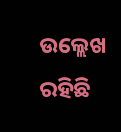ଉଲ୍ଲେଖ ରହିଛି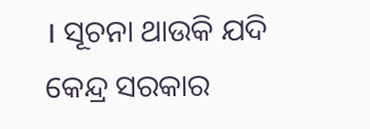। ସୂଚନା ଥାଉକି ଯଦି କେନ୍ଦ୍ର ସରକାର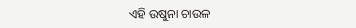ଏହି ଉଷୁନା ଚାଉଳ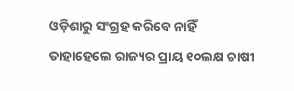ଓଡ଼ିଶାରୁ ସଂଗ୍ରହ କରିବେ ନାହିଁ ତାହାହେଲେ ରାଜ୍ୟର ପ୍ରାୟ ୧୦ଲକ୍ଷ ଚାଷୀ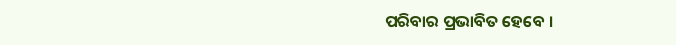ପରିବାର ପ୍ରଭାବିତ ହେବେ ।